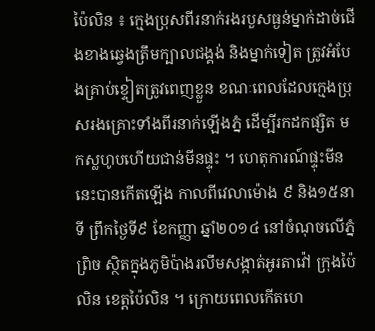ប៉ៃលិន ៖ ក្មេងប្រុសពីរនាក់រងរបួសធ្ងន់ម្នាក់ដាច់ជើងខាងឆ្វេងត្រឹមក្បាលជង្គង់ និងម្នាក់ទៀត ត្រូវអំបែងគ្រាប់ខ្ទៀតត្រូវពេញខ្លួន ខណៈពេលដែលក្មេងប្រុសរងគ្រោះទាំងពីរនាក់ឡើងភ្នំ ដើម្បីរកដកផ្សិត មកស្លហូបហើយជាន់មីនផ្ទុះ ។ ហេតុការណ៍ផ្ទុះមីននេះបានកើតឡើង កាលពីវេលាម៉ោង ៩ និង១៥នាទី ព្រឹកថ្ងៃទី៩ ខែកញ្ញា ឆ្នាំ២០១៤ នៅចំណុចលើភ្នំព្រិច ស្ថិតក្នុងភូមិប៉ាងរលឹមសង្កាត់អូរតាវ៉ៅ ក្រុងប៉ៃលិន ខេត្តប៉ៃលិន ។ ក្រោយពេលកើតហេ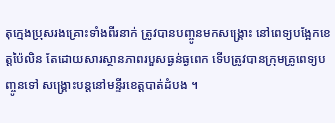តុក្មេងប្រុសរងគ្រោះទាំងពីរនាក់ ត្រូវបានបញ្ចូនមកសង្គ្រោះ នៅពេទ្យបង្អែកខេត្តប៉ៃលិន តែដោយសារស្ថានភាពរបួសធ្ងន់ធ្ងពេក ទើបត្រូវបានក្រុមគ្រូពេទ្យបញ្ចូនទៅ សង្គ្រោះបន្តនៅមន្ទីរខេត្តបាត់ដំបង ។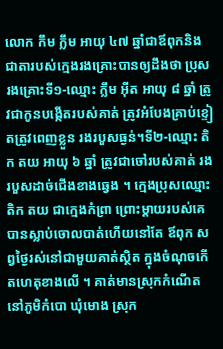លោក កឹម ក្លឹម អាយុ ៤៧ ឆ្នាំជាឪពុកនិងជាតារបស់ក្មេងរងគ្រោះបានឲ្យដឹងថា ប្រុសរងគ្រោះទី១-ឈ្មោះ ក្លឹម អ៊ីត អាយុ ៨ ឆ្នាំ ត្រូវជាកូនបង្កើតរបស់គាត់ ត្រូវអំបែងគ្រាប់ខ្ទៀតត្រូវពេញខ្លួន រងរបួសធ្ងន់។ទី២-ឈ្មោះ តិក តយ អាយុ ៦ ឆ្នាំ ត្រូវជាចៅរបស់គាត់ រងរបួសដាច់ជើងខាងឆ្វេង ។ ក្មេងប្រុសឈ្មោះ តិក តយ ជាក្មេងកំព្រា ព្រោះម្តាយរបស់គេបានស្លាប់ចោលបាត់ហើយនៅតែ ឪពុក សព្វថ្ងៃរស់នៅជាមួយគាត់ស្ថិត ក្នុងចំណុចកើតហេតុខាងលើ ។ គាត់មានស្រុកកំណើតនៅភូមិកំបោ ឃុំមោង ស្រុក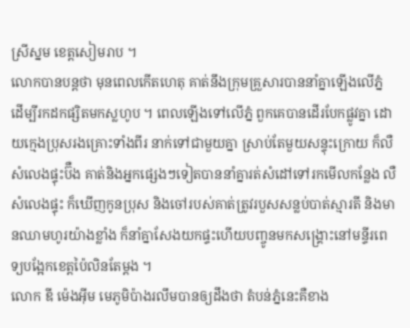ស្រីស្នម ខេត្តសៀមរាប ។
លោកបានបន្តថា មុនពេលកើតហេតុ គាត់នឹងក្រុមគ្រួសារបាននាំគ្នាឡើងលើភ្នំ ដើម្បីរកដកផ្សិតមកស្លហូប ។ ពេលឡើងទៅលើភ្នំ ពួកគេបានដើរបែកផ្លូវគ្នា ដោយក្មេងប្រុសរងគ្រោះទាំងពីរ នាក់ទៅជាមួយគ្នា ស្រាប់តែមួយសន្ទុះក្រោយ ក៏លឺសំលេងផ្ទុះប៊ឺង គាត់និងអ្នកផ្សេងៗទៀតបាននាំគ្នារត់សំដៅទៅរកមើលកន្លែង លឺសំលេងផ្ទុះ ក៏ឃើញកូនប្រុស និងចៅរបស់គាត់ត្រូវរបួសសន្លប់បាត់ស្មារតី និងមានឈាមហូរយ៉ាងខ្លាំង ក៏នាំគ្នាសែងយកផ្ទះហើយបញ្ចូនមកសង្គ្រោះនៅមន្ទីរពេទ្យបង្អែកខេត្តប៉ៃលិនតែម្តង ។
លោក ឌី ម៉េងអ៊ីម មេភូមិប៉ាងរលឹមបានឲ្យដឹងថា តំបន់ភ្នំនេះគឺខាង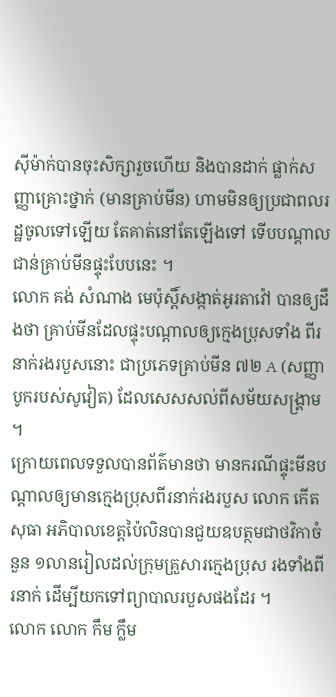ស៊ីម៉ាក់បានចុះសិក្សារួចហើយ និងបានដាក់ ផ្លាក់សញ្ញាគ្រោះថ្នាក់ (មានគ្រាប់មីន) ហាមមិនឲ្យប្រជាពលរដ្ឋចូលទៅឡើយ តែគាត់នៅតែឡើងទៅ ទើបបណ្តាលជាន់គ្រាប់មីនផ្ទុះបែបនេះ ។
លោក គង់ សំណាង មេប៉ុស្តិ៍សង្កាត់អូរតាវ៉ៅ បានឲ្យដឹងថា គ្រាប់មីនដែលផ្ទុះបណ្តាលឲ្យក្មេងប្រុសទាំង ពីរនាក់រងរបួសនោះ ជាប្រភេទគ្រាប់មីន ៧២ A (សញ្ញាបូករបស់សូវៀត) ដែលសេសសល់ពីសម័យសង្គ្រាម ។
ក្រោយពេលទទួលបានព័ត៌មានថា មានករណីផ្ទុះមីនបណ្តាលឲ្យមានក្មេងប្រុសពីរនាក់រងរបួស លោក កើត សុធា អភិបាលខេត្តប៉ៃលិនបានជួយឧបត្ថមជាថវិកាចំនួន ១លានរៀលដល់ក្រុមគ្រួសារក្មេងប្រុស រងទាំងពីរនាក់ ដើម្បីយកទៅព្យាបាលរបួសផងដែរ ។
លោក លោក កឹម ក្លឹម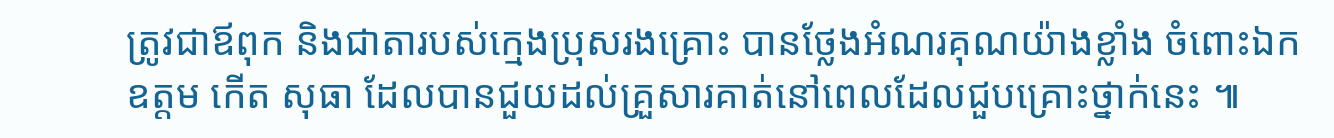ត្រូវជាឪពុក និងជាតារបស់ក្មេងប្រុសរងគ្រោះ បានថ្លែងអំណរគុណយ៉ាងខ្លាំង ចំពោះឯកឧត្តម កើត សុធា ដែលបានជួយដល់គ្រួសារគាត់នៅពេលដែលជួបគ្រោះថ្នាក់នេះ ៕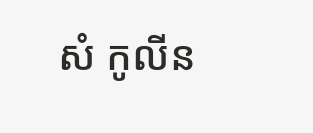សំ កូលីន